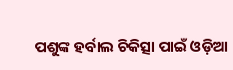ପଶୁଙ୍କ ହର୍ବାଲ ଚିକିତ୍ସା ପାଇଁ ଓଡ଼ିଆ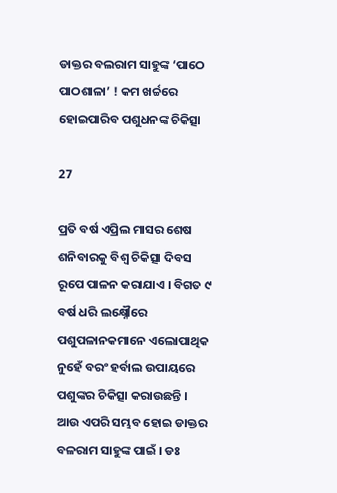ଡାକ୍ତର ବଲରାମ ସାହୁଙ୍କ ‘ପାଠେ ପାଠଶାଳା’ ! କମ ଖର୍ଚ୍ଚରେ ହୋଇପାରିବ ପଶୁଧନଙ୍କ ଚିକିତ୍ସା

27

ପ୍ରତି ବର୍ଷ ଏପ୍ରିଲ ମାସର ଶେଷ ଶନିବାରକୁ ବିଶ୍ୱ ଚିକିତ୍ସା ଦିବସ ରୂପେ ପାଳନ କରାଯାଏ । ବିଗତ ୯ ବର୍ଷ ଧରି ଲକ୍ଷ୍ନୌରେ ପଶୁପଳାନକମାନେ ଏଲୋପାଥିକ ନୁହେଁ ବରଂ ହର୍ବାଲ ଉପାୟରେ ପଶୁଙ୍କର ଚିକିତ୍ସା କରାଉଛନ୍ତି । ଆଉ ଏପରି ସମ୍ଭବ ହୋଇ ଡାକ୍ତର ବଳରାମ ସାହୁଙ୍କ ପାଇଁ । ଡଃ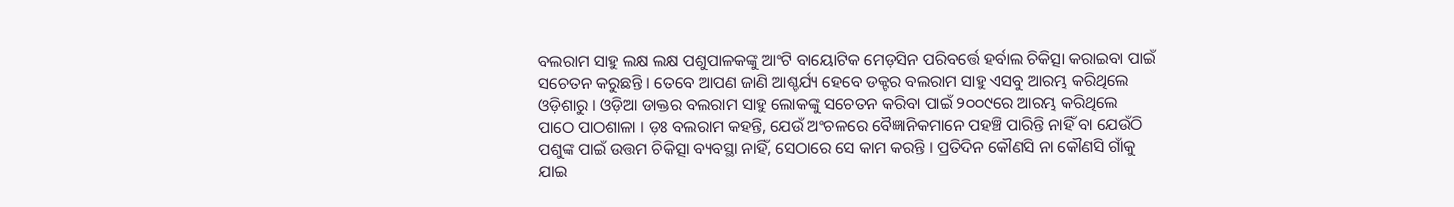ବଲରାମ ସାହୁ ଲକ୍ଷ ଲକ୍ଷ ପଶୁପାଳକଙ୍କୁ ଆଂଟି ବାୟୋଟିକ ମେଡ଼ସିନ ପରିବର୍ତ୍ତେ ହର୍ବାଲ ଚିକିତ୍ସା କରାଇବା ପାଇଁ ସଚେତନ କରୁଛନ୍ତି । ତେବେ ଆପଣ ଜାଣି ଆଶ୍ଚର୍ଯ୍ୟ ହେବେ ଡକ୍ଟର ବଲରାମ ସାହୁ ଏସବୁ ଆରମ୍ଭ କରିଥିଲେ ଓଡ଼ିଶାରୁ । ଓଡ଼ିଆ ଡାକ୍ତର ବଲରାମ ସାହୁ ଲୋକଙ୍କୁ ସଚେତନ କରିବା ପାଇଁ ୨୦୦୯ରେ ଆରମ୍ଭ କରିଥିଲେ ପାଠେ ପାଠଶାଳା । ଡ଼ଃ ବଲରାମ କହନ୍ତି, ଯେଉଁ ଅଂଚଳରେ ବୈଜ୍ଞାନିକମାନେ ପହଞ୍ଚି ପାରିନ୍ତି ନାହିଁ ବା ଯେଉଁଠି ପଶୁଙ୍କ ପାଇଁ ଉତ୍ତମ ଚିକିତ୍ସା ବ୍ୟବସ୍ଥା ନାହିଁ, ସେଠାରେ ସେ କାମ କରନ୍ତି । ପ୍ରତିଦିନ କୌଣସି ନା କୌଣସି ଗାଁକୁ ଯାଇ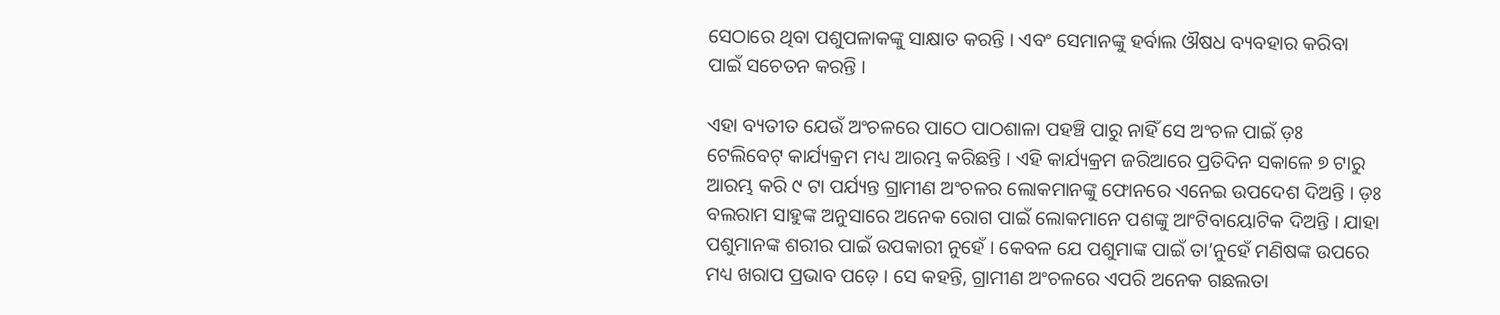ସେଠାରେ ଥିବା ପଶୁପଳାକଙ୍କୁ ସାକ୍ଷାତ କରନ୍ତି । ଏବଂ ସେମାନଙ୍କୁ ହର୍ବାଲ ଔଷଧ ବ୍ୟବହାର କରିବା ପାଇଁ ସଚେତନ କରନ୍ତି ।

ଏହା ବ୍ୟତୀତ ଯେଉଁ ଅଂଚଳରେ ପାଠେ ପାଠଶାଳା ପହଞ୍ଚି ପାରୁ ନାହିଁ ସେ ଅଂଚଳ ପାଇଁ ଡ଼ଃ ଟେଲିବେଟ୍ କାର୍ଯ୍ୟକ୍ରମ ମଧ୍ୟ ଆରମ୍ଭ କରିଛନ୍ତି । ଏହି କାର୍ଯ୍ୟକ୍ରମ ଜରିଆରେ ପ୍ରତିଦିନ ସକାଳେ ୭ ଟାରୁ ଆରମ୍ଭ କରି ୯ ଟା ପର୍ଯ୍ୟନ୍ତ ଗ୍ରାମୀଣ ଅଂଚଳର ଲୋକମାନଙ୍କୁ ଫୋନରେ ଏନେଇ ଉପଦେଶ ଦିଅନ୍ତି । ଡ଼ଃ ବଲରାମ ସାହୁଙ୍କ ଅନୁସାରେ ଅନେକ ରୋଗ ପାଇଁ ଲୋକମାନେ ପଶଙ୍କୁ ଆଂଟିବାୟୋଟିକ ଦିଅନ୍ତି । ଯାହା ପଶୁମାନଙ୍କ ଶରୀର ପାଇଁ ଉପକାରୀ ନୁହେଁ । କେବଳ ଯେ ପଶୁମାଙ୍କ ପାଇଁ ତା’ନୁହେଁ ମଣିଷଙ୍କ ଉପରେ ମଧ୍ୟ ଖରାପ ପ୍ରଭାବ ପଡ଼େ । ସେ କହନ୍ତି, ଗ୍ରାମୀଣ ଅଂଚଳରେ ଏପରି ଅନେକ ଗଛଲତା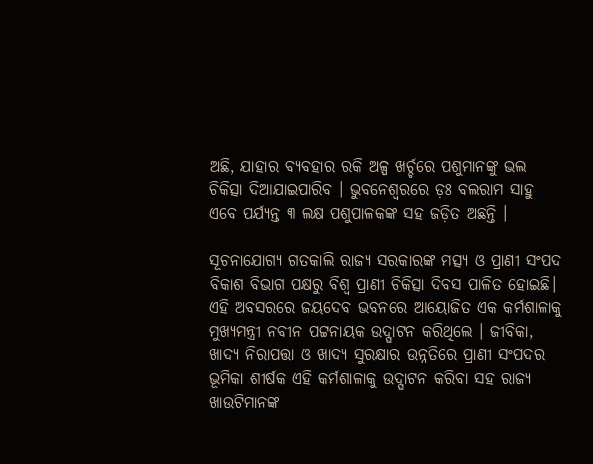ଅଛି, ଯାହାର ବ୍ୟବହାର ରକି ଅଳ୍ପ ଖର୍ଚ୍ଚରେ ପଶୁମାନଙ୍କୁ ଭଲ ଚିକିତ୍ସା ଦିଆଯାଇପାରିବ । ଭୁବନେଶ୍ୱରରେ ଡ଼ଃ ବଲରାମ ସାହୁ ଏବେ ପର୍ଯ୍ୟନ୍ତ ୩ ଲକ୍ଷ ପଶୁପାଳକଙ୍କ ସହ ଜଡ଼ିତ ଅଛନ୍ତି ।

ସୂଚନାଯୋଗ୍ୟ ଗତକାଲି ରାଜ୍ୟ ସରକାରଙ୍କ ମତ୍ସ୍ୟ ଓ ପ୍ରାଣୀ ସଂପଦ ବିକାଶ ବିଭାଗ ପକ୍ଷରୁ ବିଶ୍ୱ ପ୍ରାଣୀ ଚିକିତ୍ସା ଦିବସ ପାଳିତ ହୋଇଛି। ଏହି ଅବସରରେ ଜୟଦେବ ଭବନରେ ଆୟୋଜିତ ଏକ କର୍ମଶାଳାକୁ ମୁଖ୍ୟମନ୍ତ୍ରୀ ନବୀନ ପଟ୍ଟନାୟକ ଉଦ୍ଘାଟନ କରିଥିଲେ । ଜୀବିକା, ଖାଦ୍ୟ ନିରାପତ୍ତା ଓ ଖାଦ୍ୟ ସୁରକ୍ଷାର ଉନ୍ନତିରେ ପ୍ରାଣୀ ସଂପଦର ଭୂମିକା ଶୀର୍ଷକ ଏହି କର୍ମଶାଳାକୁ ଉଦ୍ଘାଟନ କରିବା ସହ ରାଜ୍ୟ ଖାଉଟିମାନଙ୍କ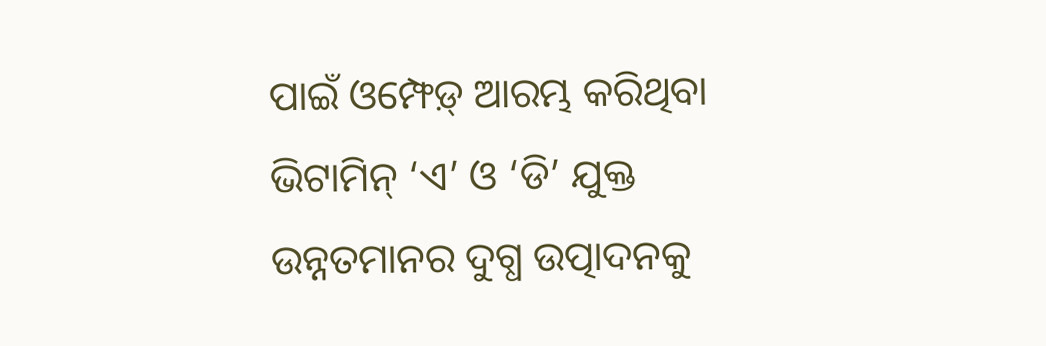ପାଇଁ ଓମ୍ଫେଡ଼୍ ଆରମ୍ଭ କରିଥିବା ଭିଟାମିନ୍ ‘ଏ’ ଓ ‘ଡି’ ଯୁକ୍ତ ଉନ୍ନତମାନର ଦୁଗ୍ଧ ଉତ୍ପାଦନକୁ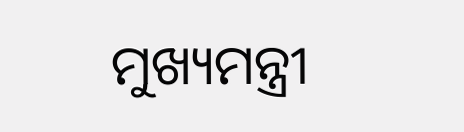ମୁଖ୍ୟମନ୍ତ୍ରୀ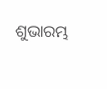ଶୁଭାରମ୍ଭ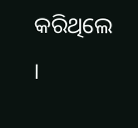କରିଥିଲେ ।